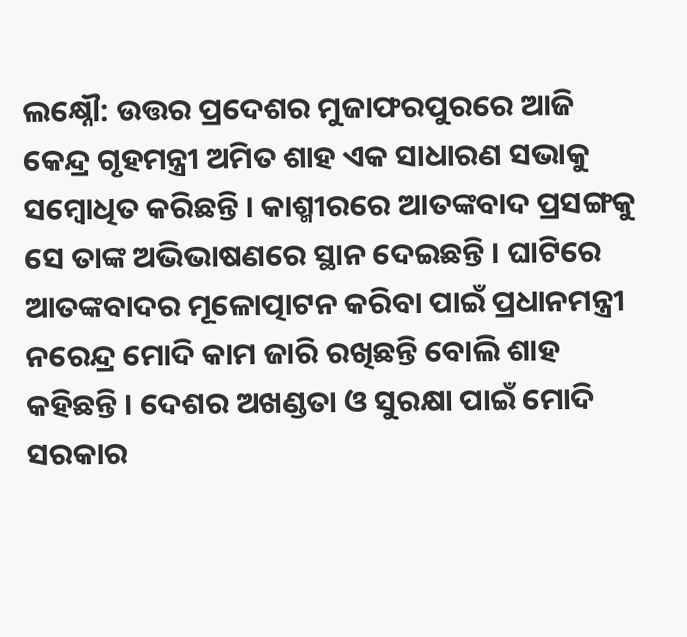ଲକ୍ଷ୍ନୌ: ଉତ୍ତର ପ୍ରଦେଶର ମୁଜାଫରପୁରରେ ଆଜି କେନ୍ଦ୍ର ଗୃହମନ୍ତ୍ରୀ ଅମିତ ଶାହ ଏକ ସାଧାରଣ ସଭାକୁ ସମ୍ବୋଧିତ କରିଛନ୍ତି । କାଶ୍ମୀରରେ ଆତଙ୍କବାଦ ପ୍ରସଙ୍ଗକୁ ସେ ତାଙ୍କ ଅଭିଭାଷଣରେ ସ୍ଥାନ ଦେଇଛନ୍ତି । ଘାଟିରେ ଆତଙ୍କବାଦର ମୂଳୋତ୍ପାଟନ କରିବା ପାଇଁ ପ୍ରଧାନମନ୍ତ୍ରୀ ନରେନ୍ଦ୍ର ମୋଦି କାମ ଜାରି ରଖିଛନ୍ତି ବୋଲି ଶାହ କହିଛନ୍ତି । ଦେଶର ଅଖଣ୍ଡତା ଓ ସୁରକ୍ଷା ପାଇଁ ମୋଦି ସରକାର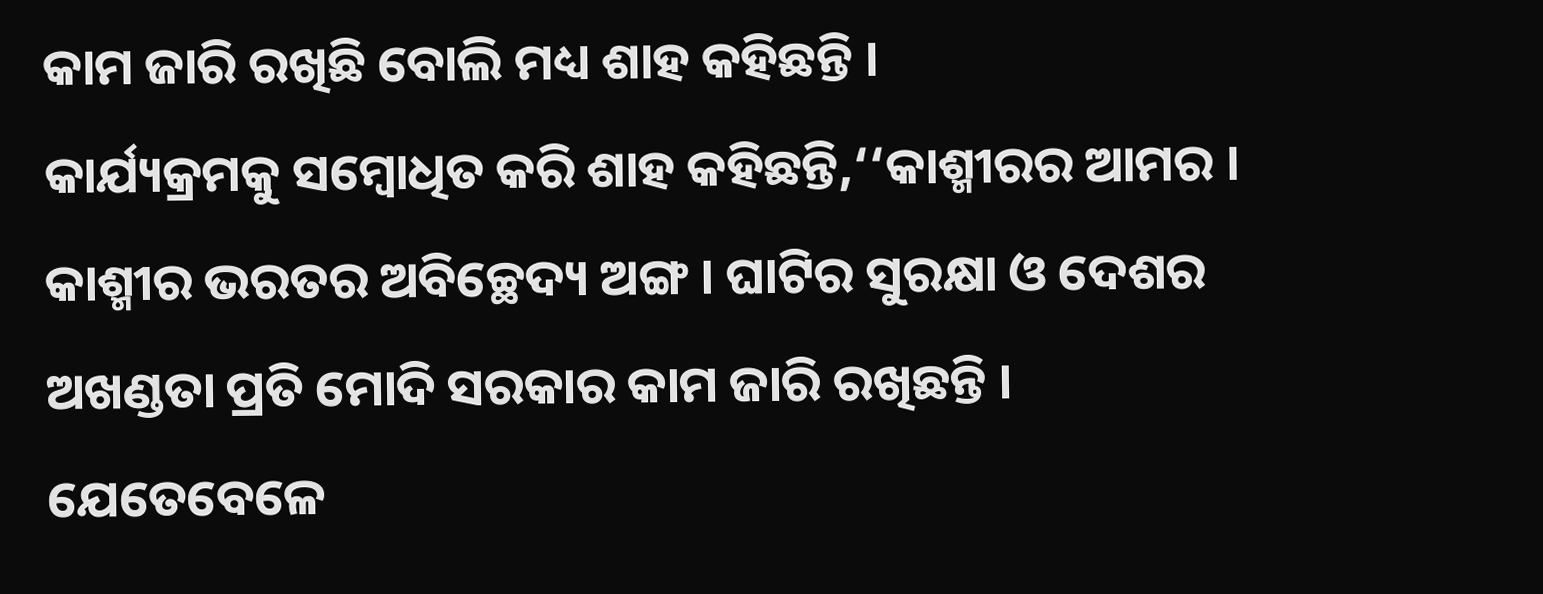କାମ ଜାରି ରଖିଛି ବୋଲି ମଧ୍ୟ ଶାହ କହିଛନ୍ତି ।
କାର୍ଯ୍ୟକ୍ରମକୁ ସମ୍ବୋଧିତ କରି ଶାହ କହିଛନ୍ତି,‘‘କାଶ୍ମୀରର ଆମର । କାଶ୍ମୀର ଭରତର ଅବିଚ୍ଛେଦ୍ୟ ଅଙ୍ଗ । ଘାଟିର ସୁରକ୍ଷା ଓ ଦେଶର ଅଖଣ୍ଡତା ପ୍ରତି ମୋଦି ସରକାର କାମ ଜାରି ରଖିଛନ୍ତି । ଯେତେବେଳେ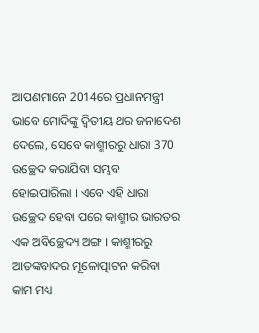ଆପଣମାନେ 2014ରେ ପ୍ରଧାନମନ୍ତ୍ରୀ ଭାବେ ମୋଦିଙ୍କୁ ଦ୍ବିତୀୟ ଥର ଜନାଦେଶ ଦେଲେ, ସେବେ କାଶ୍ମୀରରୁ ଧାରା 370 ଉଚ୍ଛେଦ କରାଯିବା ସମ୍ଭବ ହୋଇପାରିଲା । ଏବେ ଏହି ଧାରା ଉଚ୍ଛେଦ ହେବା ପରେ କାଶ୍ମୀର ଭାରତର ଏକ ଅବିଚ୍ଛେଦ୍ୟ ଅଙ୍ଗ । କାଶ୍ମୀରରୁ ଆତଙ୍କବାଦର ମୂଳୋତ୍ପାଟନ କରିବା କାମ ମଧ୍ୟ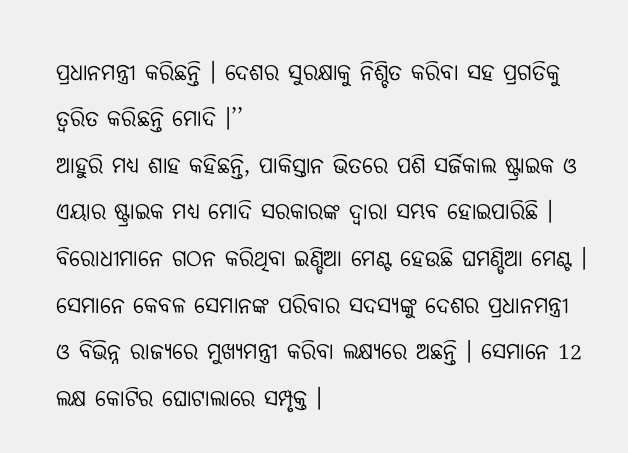ପ୍ରଧାନମନ୍ତ୍ରୀ କରିଛନ୍ତି । ଦେଶର ସୁରକ୍ଷାକୁ ନିଶ୍ଚିତ କରିବା ସହ ପ୍ରଗତିକୁ ତ୍ବରିତ କରିଛନ୍ତି ମୋଦି ।’’
ଆହୁରି ମଧ୍ୟ ଶାହ କହିଛନ୍ତି, ପାକିସ୍ତାନ ଭିତରେ ପଶି ସର୍ଜିକାଲ ଷ୍ଟ୍ରାଇକ ଓ ଏୟାର ଷ୍ଟ୍ରାଇକ ମଧ୍ୟ ମୋଦି ସରକାରଙ୍କ ଦ୍ବାରା ସମ୍ଭବ ହୋଇପାରିଛି । ବିରୋଧୀମାନେ ଗଠନ କରିଥିବା ଇଣ୍ଡିଆ ମେଣ୍ଟ ହେଉଛି ଘମଣ୍ଡିଆ ମେଣ୍ଟ । ସେମାନେ କେବଳ ସେମାନଙ୍କ ପରିବାର ସଦସ୍ୟଙ୍କୁ ଦେଶର ପ୍ରଧାନମନ୍ତ୍ରୀ ଓ ବିଭିନ୍ନ ରାଜ୍ୟରେ ମୁଖ୍ୟମନ୍ତ୍ରୀ କରିବା ଲକ୍ଷ୍ୟରେ ଅଛନ୍ତି । ସେମାନେ 12 ଲକ୍ଷ କୋଟିର ଘୋଟାଲାରେ ସମ୍ପୃକ୍ତ ।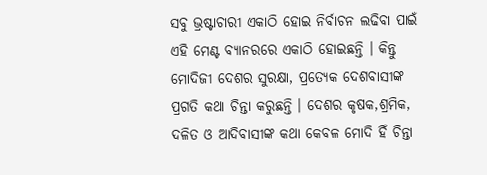ସବୁ ଭ୍ରଷ୍ଟାଚାରୀ ଏକାଠି ହୋଇ ନିର୍ବାଚନ ଲଢିବା ପାଇଁ ଏହି ମେଣ୍ଟ ବ୍ୟାନରରେ ଏକାଠି ହୋଇଛନ୍ତି । କିନ୍ତୁ ମୋଦିଜୀ ଦେଶର ସୁରକ୍ଷା, ପ୍ରତ୍ୟେକ ଦେଶବାସୀଙ୍କ ପ୍ରଗତି କଥା ଚିନ୍ତା କରୁଛନ୍ତି । ଦେଶର କୃଷକ,ଶ୍ରମିକ, ଦଳିତ ଓ ଆଦିବାସୀଙ୍କ କଥା କେବଳ ମୋଦି ହିଁ ଚିନ୍ତା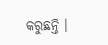କରୁଛନ୍ତି ।